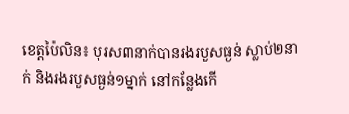ខេត្តប៉ៃលិន៖ បុរស៣នាក់បានរងរបួសធ្ងន់ ស្លាប់២នាក់ និងរងរបួសធ្ងន់១ម្នាក់ នៅកន្លែងកើ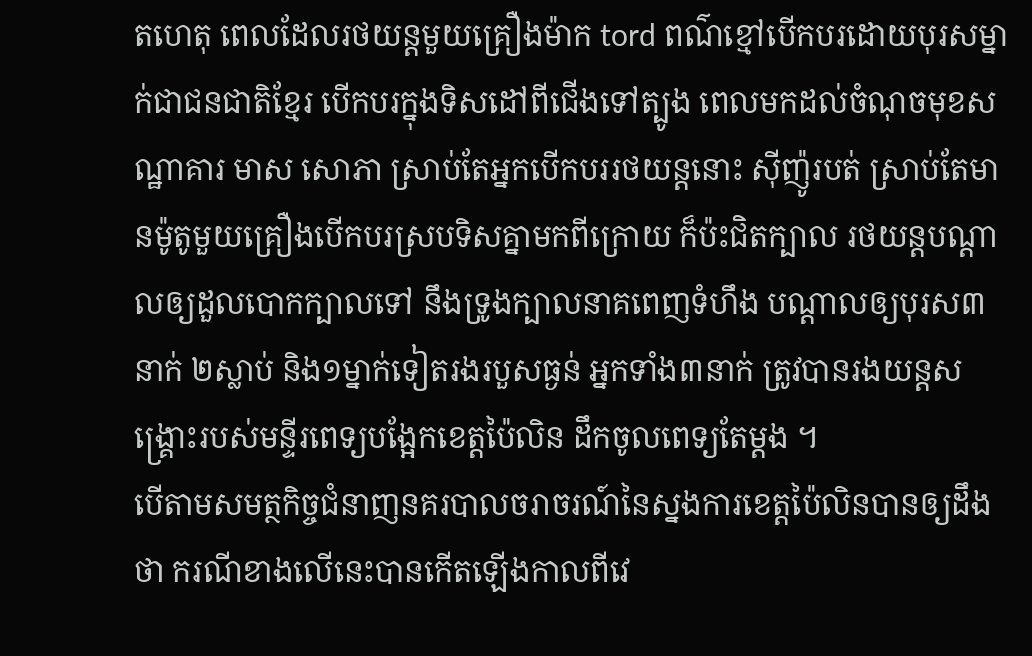តហេតុ ពេលដែលរថយន្តមួយគ្រឿងម៉ាក tord ពណ៌ខ្មៅបើកបរដោយបុរសម្នាក់ជាជនជាតិខ្មែរ បើកបរក្នុងទិសដៅពីជើងទៅត្បូង ពេលមកដល់ចំណុចមុខសណ្ឋាគារ មាស សោភា ស្រាប់តែអ្នកបើកបររថយន្តនោះ ស៊ីញ៉ូរបត់ ស្រាប់តែមានម៉ូតូមួយគ្រឿងបើកបរស្របទិសគ្នាមកពីក្រោយ ក៏ប៉ះជិតក្បាល រថយន្តបណ្ដាលឲ្យដួលបោកក្បាលទៅ នឹងទ្រូងក្បាលនាគពេញទំហឹង បណ្ដាលឲ្យបុរស៣នាក់ ២ស្លាប់ និង១ម្នាក់ទៀតរងរបួសធ្ងន់ អ្នកទាំង៣នាក់ ត្រូវបានរងយន្តសង្គ្រោះរបស់មន្ទីរពេទ្យបង្អែកខេត្តប៉ៃលិន ដឹកចូលពេទ្យតែម្ដង ។
បើតាមសមត្ថកិច្ចជំនាញនគរបាលចរាចរណ៍នៃស្នងការខេត្តប៉ៃលិនបានឲ្យដឹងថា ករណីខាងលើនេះបានកើតឡើងកាលពីវេ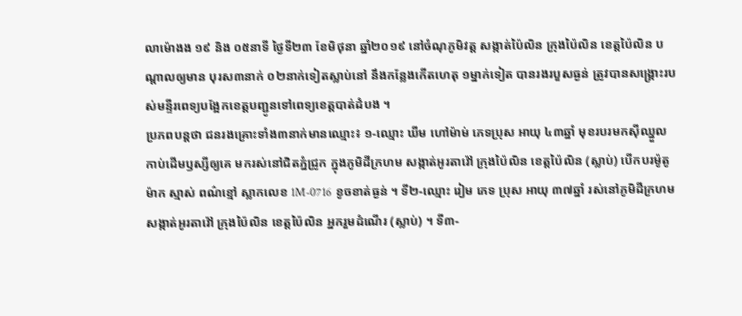លាម៉ោងង ១៩ និង ០៥នាទី ថ្ងៃទី២៣ ខែមិថុនា ឆ្នាំ២០១៩ នៅចំណុភូមិវត្ត សង្កាត់ប៉ៃលិន ក្រុងប៉ៃលិន ខេត្តប៉ៃលិន បណ្តាលឲ្យមាន បុរស៣នាក់ ០២នាក់ទៀតស្លាប់នៅ នឹងកន្លែងកើតហេតុ ១ម្នាក់ទៀត បានរងរបួសធ្ងន់ ត្រូវបានសង្គ្រោះរបស់មន្ទីរពេទ្យបង្អែកខេត្តបញ្ជូនទៅពេទ្យខេត្តបាត់ដំបង ។
ប្រភពបន្តថា ជនរងគ្រោះទាំង៣នាក់មានឈ្មោះ៖ ១-ឈ្មោះ ឃីម ហៅម៉ាម់ ភេទប្រុស អាយុ ៤៣ឆ្នាំ មុខរបរមកស៊ីឈ្នួល កាប់ដើមឫស្សីឲ្យគេ មករស់នៅជិតភ្នំជ្រូក ក្នុងភូមិដីក្រហម សង្កាត់អូរតាវ៉ៅ ក្រុងប៉ៃលិន ខេត្តប៉ៃលិន (ស្លាប់) បើកបរម៉ូតូម៉ាក ស្មាស់ ពណ៌ខ្មៅ ស្លាកលេខ 1M-0716 ខូចខាត់ធ្ងន់ ។ ទី២-ឈ្មោះ រៀម ភេទ ប្រុស អាយុ ៣៧ឆ្នាំ រស់នៅភូមិដីក្រហម សង្កាត់អូរតាវ៉ៅ ក្រុងប៉ៃលិន ខេត្តប៉ៃលិន អ្នករួមដំណើរ (ស្លាប់) ។ ទី៣-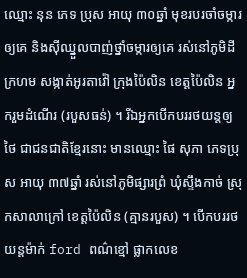ឈ្មោះ នុន ភេទ ប្រុស អាយុ ៣០ឆ្នាំ មុខរបរចាំចម្ការឲ្យគេ និងស៊ីឈ្នួលបាញ់ថ្នាំចម្ការឲ្យគេ រស់នៅភូមិដីក្រហម សង្កាត់អូរតាវ៉ៅ ក្រុងប៉ៃលិន ខេត្តប៉ៃលិន អ្នករួមដំណើរ (របួសធន់) ។ រីឯអ្នកបើកបររថយន្តឲ្យថៃ ជាជនជាតិខ្មែរនោះ មានឈ្មោះ ផៃ សុភា ភេទប្រុស អាយុ ៣៧ឆ្នាំ រស់នៅភូមិផ្សារព្រំ ឃុំស្ទឹងកាច់ ស្រុកសាលាក្រៅ ខេត្តប៉ៃលិន (គ្មានរបួស) ។ បើកបររថយន្តម៉ាក់ ford ពណ៌ខ្មៅ ផ្លាកលេខ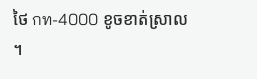ថៃ กท-4000 ខូចខាត់ស្រាល ។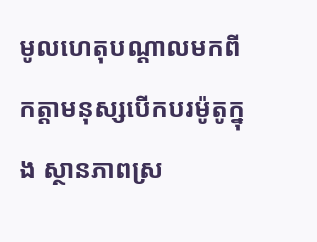មូលហេតុបណ្តាលមកពីកត្តាមនុស្សបើកបរម៉ូតូក្នុង ស្ថានភាពស្រ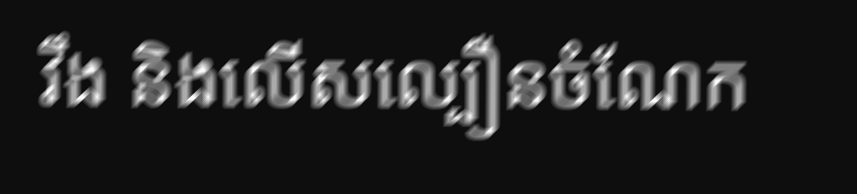វឹង និងលើសល្បឿនចំណែក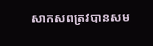សាកសពត្រវបានសម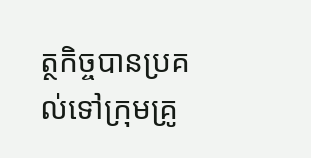ត្ថកិច្ចបានប្រគល់ទៅក្រុមគ្រូ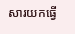សារយកធ្វើ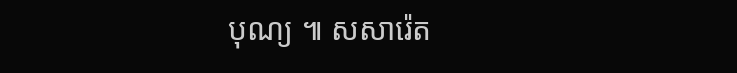បុណ្យ ៕ សសារ៉េត